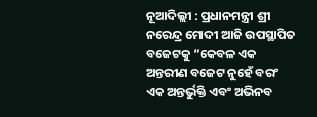ନୂଆଦିଲ୍ଲୀ : ପ୍ରଧାନମନ୍ତ୍ରୀ ଶ୍ରୀ ନରେନ୍ଦ୍ର ମୋଦୀ ଆଜି ଉପସ୍ଥାପିତ ବଜେଟକୁ “କେବଳ ଏକ ଅନ୍ତରୀଣ ବଜେଟ ନୁହେଁ ବରଂ ଏକ ଅନ୍ତର୍ଭୁକ୍ତି ଏବଂ ଅଭିନବ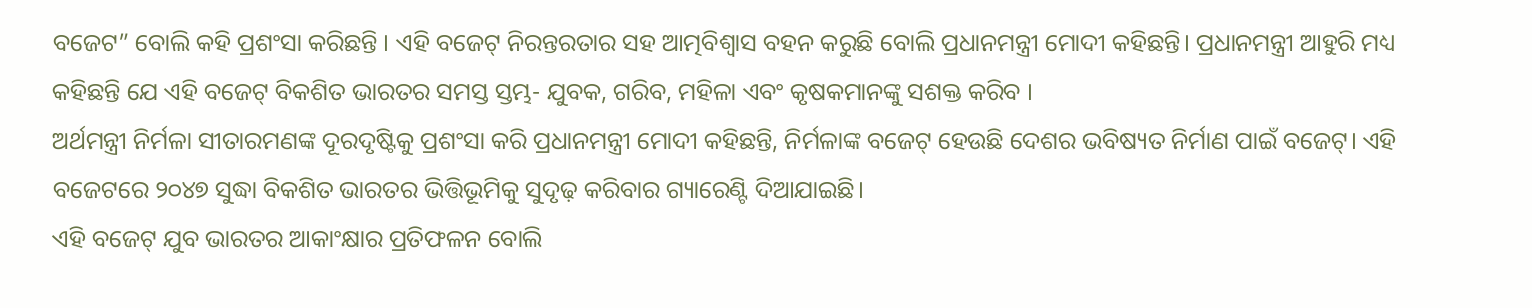ବଜେଟ” ବୋଲି କହି ପ୍ରଶଂସା କରିଛନ୍ତି । ଏହି ବଜେଟ୍ ନିରନ୍ତରତାର ସହ ଆତ୍ମବିଶ୍ୱାସ ବହନ କରୁଛି ବୋଲି ପ୍ରଧାନମନ୍ତ୍ରୀ ମୋଦୀ କହିଛନ୍ତି। ପ୍ରଧାନମନ୍ତ୍ରୀ ଆହୁରି ମଧ୍ୟ କହିଛନ୍ତି ଯେ ଏହି ବଜେଟ୍ ବିକଶିତ ଭାରତର ସମସ୍ତ ସ୍ତମ୍ଭ- ଯୁବକ, ଗରିବ, ମହିଳା ଏବଂ କୃଷକମାନଙ୍କୁ ସଶକ୍ତ କରିବ ।
ଅର୍ଥମନ୍ତ୍ରୀ ନିର୍ମଳା ସୀତାରମଣଙ୍କ ଦୂରଦୃଷ୍ଟିକୁ ପ୍ରଶଂସା କରି ପ୍ରଧାନମନ୍ତ୍ରୀ ମୋଦୀ କହିଛନ୍ତି, ନିର୍ମଳାଙ୍କ ବଜେଟ୍ ହେଉଛି ଦେଶର ଭବିଷ୍ୟତ ନିର୍ମାଣ ପାଇଁ ବଜେଟ୍। ଏହି ବଜେଟରେ ୨୦୪୭ ସୁଦ୍ଧା ବିକଶିତ ଭାରତର ଭିତ୍ତିଭୂମିକୁ ସୁଦୃଢ଼ କରିବାର ଗ୍ୟାରେଣ୍ଟି ଦିଆଯାଇଛି।
ଏହି ବଜେଟ୍ ଯୁବ ଭାରତର ଆକାଂକ୍ଷାର ପ୍ରତିଫଳନ ବୋଲି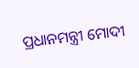ପ୍ରଧାନମନ୍ତ୍ରୀ ମୋଦୀ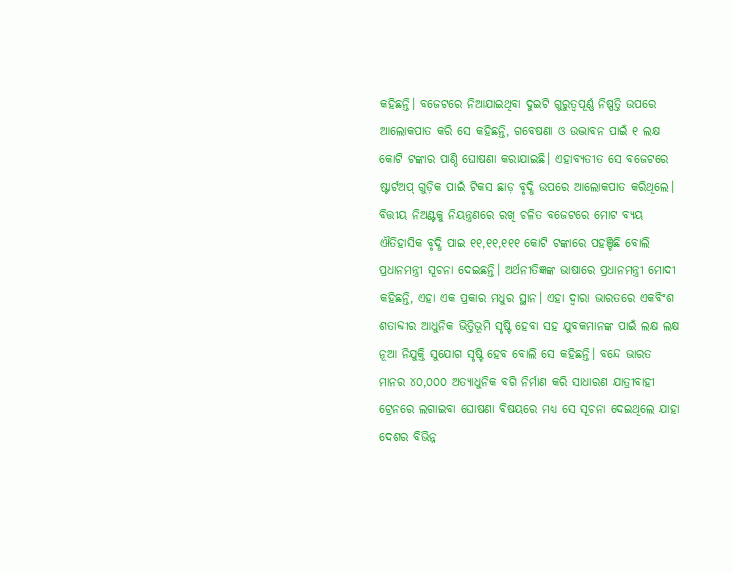କହିଛନ୍ତି। ବଜେଟରେ ନିଆଯାଇଥିବା ଦୁଇଟି ଗୁରୁତ୍ୱପୂର୍ଣ୍ଣ ନିଷ୍ପତ୍ତି ଉପରେ ଆଲୋକପାତ କରି ସେ କହିଛନ୍ତି, ଗବେଷଣା ଓ ଉଦ୍ଭାବନ ପାଇଁ ୧ ଲକ୍ଷ କୋଟି ଟଙ୍କାର ପାଣ୍ଠି ଘୋଷଣା କରାଯାଇଛି। ଏହାବ୍ୟତୀତ ସେ ବଜେଟରେ ଷ୍ଟାର୍ଟଅପ୍ ଗୁଡ଼ିକ ପାଇଁ ଟିକସ ଛାଡ଼ ବୃଦ୍ଧି ଉପରେ ଆଲୋକପାତ କରିଥିଲେ।
ବିତ୍ତୀୟ ନିଅଣ୍ଟକୁ ନିୟନ୍ତ୍ରଣରେ ରଖି ଚଳିତ ବଜେଟରେ ମୋଟ ବ୍ୟୟ ଐତିହାସିକ ବୃଦ୍ଧି ପାଇ ୧୧,୧୧,୧୧୧ କୋଟି ଟଙ୍କାରେ ପହଞ୍ଚିଛି ବୋଲି ପ୍ରଧାନମନ୍ତ୍ରୀ ସୂଚନା ଦେଇଛନ୍ତି। ଅର୍ଥନୀତିଜ୍ଞଙ୍କ ଭାଷାରେ ପ୍ରଧାନମନ୍ତ୍ରୀ ମୋଦୀ କହିଛନ୍ତି, ଏହା ଏକ ପ୍ରକାର ମଧୁର ସ୍ଥାନ। ଏହା ଦ୍ୱାରା ଭାରତରେ ଏକବିଂଶ ଶତାବ୍ଦୀର ଆଧୁନିକ ଭିତ୍ତିଭୂମି ସୃଷ୍ଟି ହେବା ସହ ଯୁବକମାନଙ୍କ ପାଇଁ ଲକ୍ଷ ଲକ୍ଷ ନୂଆ ନିଯୁକ୍ତି ସୁଯୋଗ ସୃଷ୍ଟି ହେବ ବୋଲି ସେ କହିଛନ୍ତି। ବନ୍ଦେ ଭାରତ ମାନର ୪୦,୦୦୦ ଅତ୍ୟାଧୁନିକ ବଗି ନିର୍ମାଣ କରି ସାଧାରଣ ଯାତ୍ରୀବାହୀ ଟ୍ରେନରେ ଲଗାଇବା ଘୋଷଣା ବିଷୟରେ ମଧ୍ୟ ସେ ସୂଚନା ଦେଇଥିଲେ ଯାହା ଦେଶର ବିଭିନ୍ନ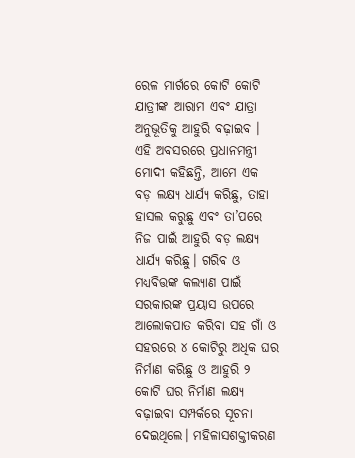ରେଳ ମାର୍ଗରେ କୋଟି କୋଟି ଯାତ୍ରୀଙ୍କ ଆରାମ ଏବଂ ଯାତ୍ରା ଅନୁଭୂତିକୁ ଆହୁରି ବଢ଼ାଇବ ।
ଏହି ଅବସରରେ ପ୍ରଧାନମନ୍ତ୍ରୀ ମୋଦୀ କହିଛନ୍ତି, ଆମେ ଏକ ବଡ଼ ଲକ୍ଷ୍ୟ ଧାର୍ଯ୍ୟ କରିଛୁ, ତାହା ହାସଲ କରୁଛୁ ଏବଂ ତା’ପରେ ନିଜ ପାଇଁ ଆହୁରି ବଡ଼ ଲକ୍ଷ୍ୟ ଧାର୍ଯ୍ୟ କରିଛୁ। ଗରିବ ଓ ମଧ୍ୟବିତ୍ତଙ୍କ କଲ୍ୟାଣ ପାଇଁ ସରକାରଙ୍କ ପ୍ରୟାସ ଉପରେ ଆଲୋକପାତ କରିବା ସହ ଗାଁ ଓ ସହରରେ ୪ କୋଟିରୁ ଅଧିକ ଘର ନିର୍ମାଣ କରିଛୁ ଓ ଆହୁରି ୨ କୋଟି ଘର ନିର୍ମାଣ ଲକ୍ଷ୍ୟ ବଢ଼ାଇବା ସମ୍ପର୍କରେ ସୂଚନା ଦେଇଥିଲେ। ମହିଳାସଶକ୍ତୀକରଣ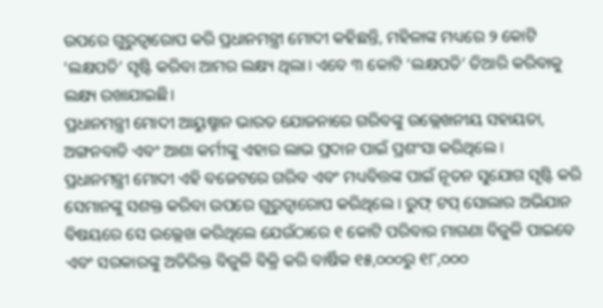ଉପରେ ଗୁରୁତ୍ୱାରୋପ କରି ପ୍ରଧାନମନ୍ତ୍ରୀ ମୋଦୀ କହିଛନ୍ତି, ମହିଳାଙ୍କ ମଧ୍ୟରେ ୨ କୋଟି ‘ଲକ୍ଷପତି’ ସୃଷ୍ଟି କରିବା ଆମର ଲକ୍ଷ୍ୟ ଥିଲା। ଏବେ ୩ କୋଟି ‘ଲକ୍ଷପତି’ ତିଆରି କରିବାକୁ ଲକ୍ଷ୍ୟ ରଖାଯାଇଛି।
ପ୍ରଧାନମନ୍ତ୍ରୀ ମୋଦୀ ଆୟୁଷ୍ମାନ ଭାରତ ଯୋଜନାରେ ଗରିବଙ୍କୁ ଉଲ୍ଲେଖନୀୟ ସହାୟତା, ଅଙ୍ଗନବାଡି ଏବଂ ଆଶା କର୍ମୀଙ୍କୁ ଏହାର ଲାଭ ପ୍ରଦାନ ପାଇଁ ପ୍ରଶଂସା କରିଥିଲେ ।
ପ୍ରଧାନମନ୍ତ୍ରୀ ମୋଦୀ ଏହି ବଜେଟରେ ଗରିବ ଏବଂ ମଧ୍ୟବିତ୍ତଙ୍କ ପାଇଁ ନୂତନ ସୁଯୋଗ ସୃଷ୍ଟି କରି ସେମାନଙ୍କୁ ସଶକ୍ତ କରିବା ଉପରେ ଗୁରୁତ୍ୱାରୋପ କରିଥିଲେ । ରୁଫ୍ ଟପ୍ ସୋଲାର ଅଭିଯାନ ବିଷୟରେ ସେ ଉଲ୍ଲେଖ କରିଥିଲେ ଯେଉଁଠାରେ ୧ କୋଟି ପରିବାର ମାଗଣା ବିଜୁଳି ପାଇବେ ଏବଂ ସରକାରଙ୍କୁ ଅତିରିକ୍ତ ବିଜୁଳି ବିକ୍ରି କରି ବାର୍ଷିକ ୧୫,୦୦୦ରୁ ୧୮,୦୦୦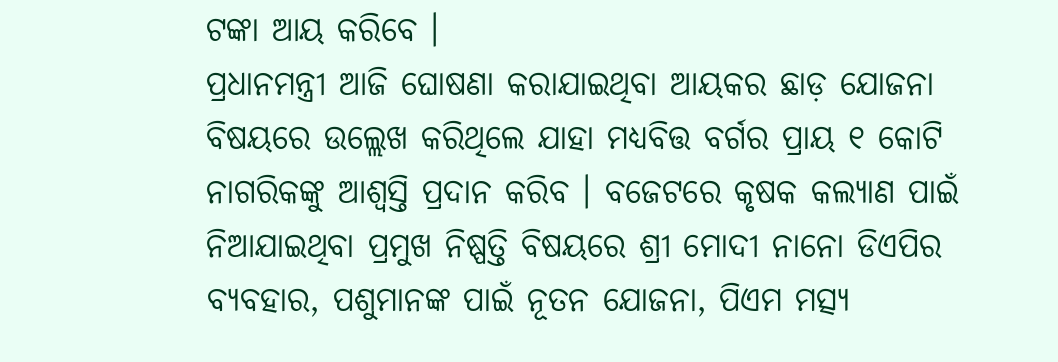ଟଙ୍କା ଆୟ କରିବେ ।
ପ୍ରଧାନମନ୍ତ୍ରୀ ଆଜି ଘୋଷଣା କରାଯାଇଥିବା ଆୟକର ଛାଡ଼ ଯୋଜନା ବିଷୟରେ ଉଲ୍ଲେଖ କରିଥିଲେ ଯାହା ମଧ୍ୟବିତ୍ତ ବର୍ଗର ପ୍ରାୟ ୧ କୋଟି ନାଗରିକଙ୍କୁ ଆଶ୍ୱସ୍ତି ପ୍ରଦାନ କରିବ । ବଜେଟରେ କୃଷକ କଲ୍ୟାଣ ପାଇଁ ନିଆଯାଇଥିବା ପ୍ରମୁଖ ନିଷ୍ପତ୍ତି ବିଷୟରେ ଶ୍ରୀ ମୋଦୀ ନାନୋ ଡିଏପିର ବ୍ୟବହାର, ପଶୁମାନଙ୍କ ପାଇଁ ନୂତନ ଯୋଜନା, ପିଏମ ମତ୍ସ୍ୟ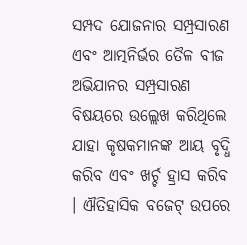ସମ୍ପଦ ଯୋଜନାର ସମ୍ପ୍ରସାରଣ ଏବଂ ଆତ୍ମନିର୍ଭର ତୈଳ ବୀଜ ଅଭିଯାନର ସମ୍ପ୍ରସାରଣ ବିଷୟରେ ଉଲ୍ଲେଖ କରିଥିଲେ ଯାହା କୃଷକମାନଙ୍କ ଆୟ ବୃଦ୍ଧି କରିବ ଏବଂ ଖର୍ଚ୍ଚ ହ୍ରାସ କରିବ । ଐତିହାସିକ ବଜେଟ୍ ଉପରେ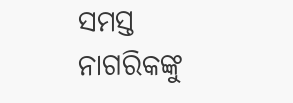ସମସ୍ତ ନାଗରିକଙ୍କୁ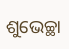ଶୁଭେଚ୍ଛା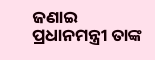ଜଣାଇ ପ୍ରଧାନମନ୍ତ୍ରୀ ତାଙ୍କ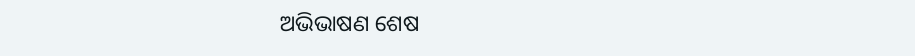ଅଭିଭାଷଣ ଶେଷ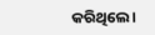କରିଥିଲେ।